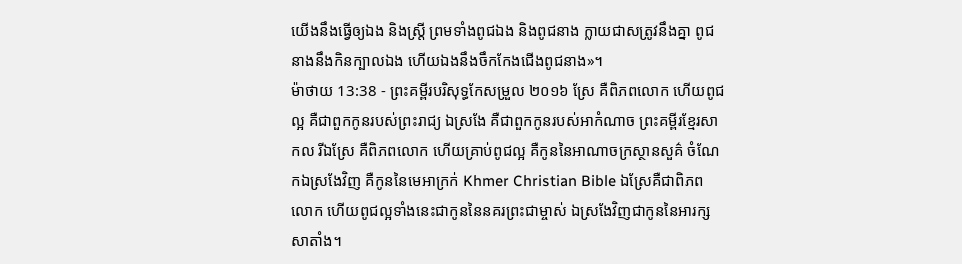យើងនឹងធ្វើឲ្យឯង និងស្ត្រី ព្រមទាំងពូជឯង និងពូជនាង ក្លាយជាសត្រូវនឹងគ្នា ពូជនាងនឹងកិនក្បាលឯង ហើយឯងនឹងចឹកកែងជើងពូជនាង»។
ម៉ាថាយ 13:38 - ព្រះគម្ពីរបរិសុទ្ធកែសម្រួល ២០១៦ ស្រែ គឺពិភពលោក ហើយពូជល្អ គឺជាពួកកូនរបស់ព្រះរាជ្យ ឯស្រងែ គឺជាពួកកូនរបស់អាកំណាច ព្រះគម្ពីរខ្មែរសាកល រីឯស្រែ គឺពិភពលោក ហើយគ្រាប់ពូជល្អ គឺកូននៃអាណាចក្រស្ថានសួគ៌ ចំណែកឯស្រងែវិញ គឺកូននៃមេអាក្រក់ Khmer Christian Bible ឯស្រែគឺជាពិភពលោក ហើយពូជល្អទាំងនេះជាកូននៃនគរព្រះជាម្ចាស់ ឯស្រងែវិញជាកូននៃអារក្សសាតាំង។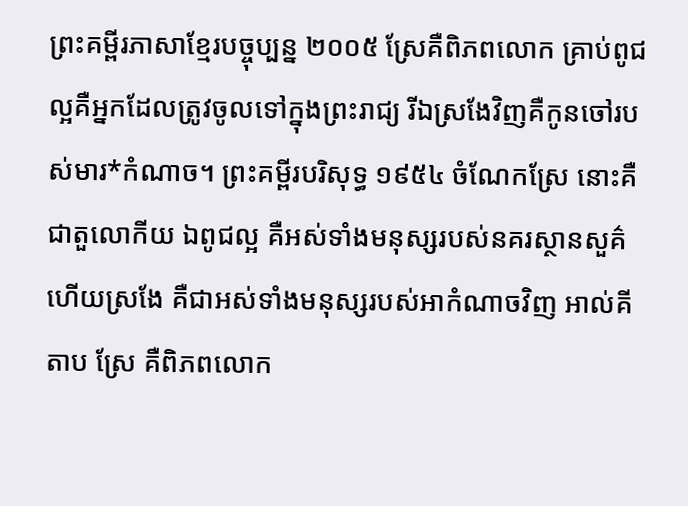ព្រះគម្ពីរភាសាខ្មែរបច្ចុប្បន្ន ២០០៥ ស្រែគឺពិភពលោក គ្រាប់ពូជល្អគឺអ្នកដែលត្រូវចូលទៅក្នុងព្រះរាជ្យ រីឯស្រងែវិញគឺកូនចៅរបស់មារ*កំណាច។ ព្រះគម្ពីរបរិសុទ្ធ ១៩៥៤ ចំណែកស្រែ នោះគឺជាតួលោកីយ ឯពូជល្អ គឺអស់ទាំងមនុស្សរបស់នគរស្ថានសួគ៌ ហើយស្រងែ គឺជាអស់ទាំងមនុស្សរបស់អាកំណាចវិញ អាល់គីតាប ស្រែ គឺពិភពលោក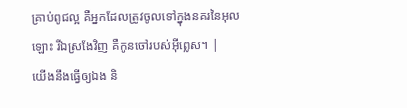គ្រាប់ពូជល្អ គឺអ្នកដែលត្រូវចូលទៅក្នុងនគរនៃអុលឡោះ រីឯស្រងែវិញ គឺកូនចៅរបស់អ៊ីព្លេស។ |
យើងនឹងធ្វើឲ្យឯង និ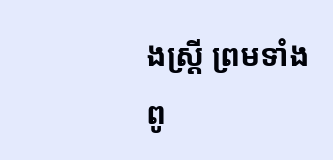ងស្ត្រី ព្រមទាំងពូ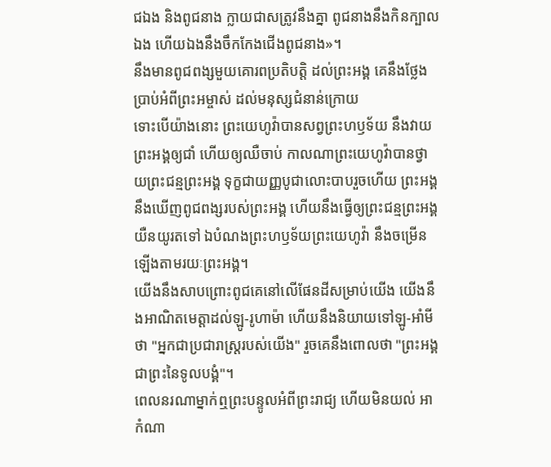ជឯង និងពូជនាង ក្លាយជាសត្រូវនឹងគ្នា ពូជនាងនឹងកិនក្បាលឯង ហើយឯងនឹងចឹកកែងជើងពូជនាង»។
នឹងមានពូជពង្សមួយគោរពប្រតិបត្តិ ដល់ព្រះអង្គ គេនឹងថ្លែងប្រាប់អំពីព្រះអម្ចាស់ ដល់មនុស្សជំនាន់ក្រោយ
ទោះបើយ៉ាងនោះ ព្រះយេហូវ៉ាបានសព្វព្រះហឫទ័យ នឹងវាយព្រះអង្គឲ្យជាំ ហើយឲ្យឈឺចាប់ កាលណាព្រះយេហូវ៉ាបានថ្វាយព្រះជន្មព្រះអង្គ ទុក្ខជាយញ្ញបូជាលោះបាបរួចហើយ ព្រះអង្គនឹងឃើញពូជពង្សរបស់ព្រះអង្គ ហើយនឹងធ្វើឲ្យព្រះជន្មព្រះអង្គយឺនយូរតទៅ ឯបំណងព្រះហឫទ័យព្រះយេហូវ៉ា នឹងចម្រើនឡើងតាមរយៈព្រះអង្គ។
យើងនឹងសាបព្រោះពូជគេនៅលើផែនដីសម្រាប់យើង យើងនឹងអាណិតមេត្តាដល់ឡូ-រូហាម៉ា ហើយនឹងនិយាយទៅឡូ-អាំមី ថា "អ្នកជាប្រជារាស្ត្ររបស់យើង" រួចគេនឹងពោលថា "ព្រះអង្គជាព្រះនៃទូលបង្គំ"។
ពេលនរណាម្នាក់ឮព្រះបន្ទូលអំពីព្រះរាជ្យ ហើយមិនយល់ អាកំណា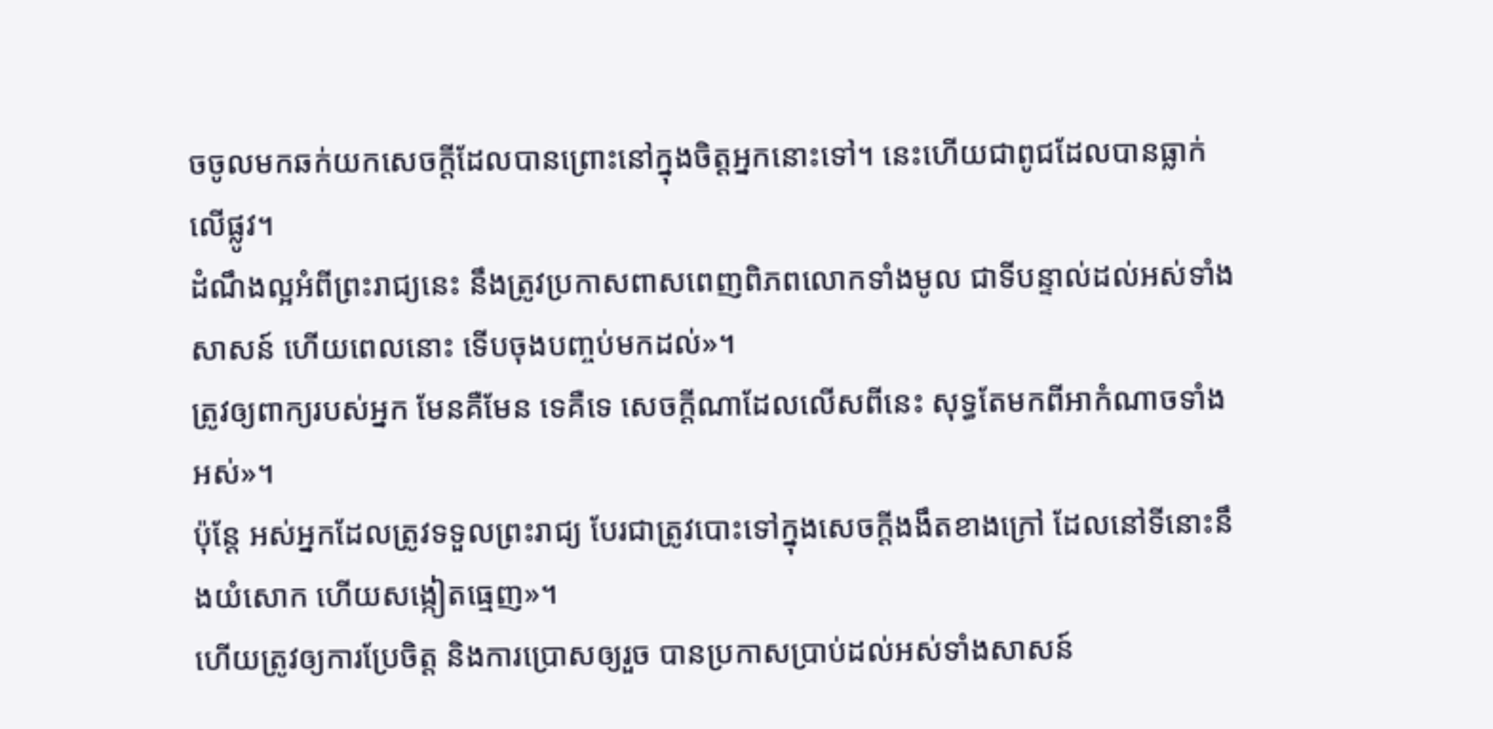ចចូលមកឆក់យកសេចក្តីដែលបានព្រោះនៅក្នុងចិត្តអ្នកនោះទៅ។ នេះហើយជាពូជដែលបានធ្លាក់លើផ្លូវ។
ដំណឹងល្អអំពីព្រះរាជ្យនេះ នឹងត្រូវប្រកាសពាសពេញពិភពលោកទាំងមូល ជាទីបន្ទាល់ដល់អស់ទាំងសាសន៍ ហើយពេលនោះ ទើបចុងបញ្ចប់មកដល់»។
ត្រូវឲ្យពាក្យរបស់អ្នក មែនគឺមែន ទេគឺទេ សេចក្តីណាដែលលើសពីនេះ សុទ្ធតែមកពីអាកំណាចទាំងអស់»។
ប៉ុន្តែ អស់អ្នកដែលត្រូវទទួលព្រះរាជ្យ បែរជាត្រូវបោះទៅក្នុងសេចក្តីងងឹតខាងក្រៅ ដែលនៅទីនោះនឹងយំសោក ហើយសង្កៀតធ្មេញ»។
ហើយត្រូវឲ្យការប្រែចិត្ត និងការប្រោសឲ្យរួច បានប្រកាសប្រាប់ដល់អស់ទាំងសាសន៍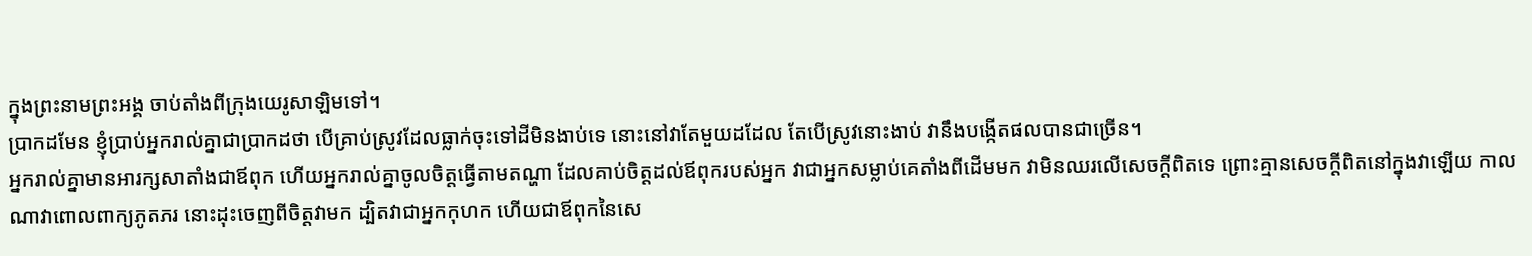ក្នុងព្រះនាមព្រះអង្គ ចាប់តាំងពីក្រុងយេរូសាឡិមទៅ។
ប្រាកដមែន ខ្ញុំប្រាប់អ្នករាល់គ្នាជាប្រាកដថា បើគ្រាប់ស្រូវដែលធ្លាក់ចុះទៅដីមិនងាប់ទេ នោះនៅវាតែមួយដដែល តែបើស្រូវនោះងាប់ វានឹងបង្កើតផលបានជាច្រើន។
អ្នករាល់គ្នាមានអារក្សសាតាំងជាឪពុក ហើយអ្នករាល់គ្នាចូលចិត្តធ្វើតាមតណ្ហា ដែលគាប់ចិត្តដល់ឪពុករបស់អ្នក វាជាអ្នកសម្លាប់គេតាំងពីដើមមក វាមិនឈរលើសេចក្តីពិតទេ ព្រោះគ្មានសេចក្តីពិតនៅក្នុងវាឡើយ កាលណាវាពោលពាក្យភូតភរ នោះដុះចេញពីចិត្តវាមក ដ្បិតវាជាអ្នកកុហក ហើយជាឪពុកនៃសេ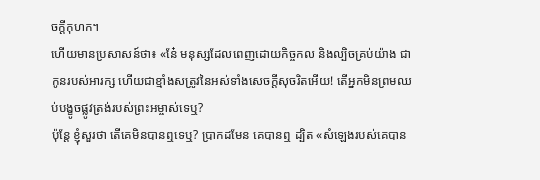ចក្តីកុហក។
ហើយមានប្រសាសន៍ថា៖ «នែ៎ មនុស្សដែលពេញដោយកិច្ចកល និងល្បិចគ្រប់យ៉ាង ជាកូនរបស់អារក្ស ហើយជាខ្មាំងសត្រូវនៃអស់ទាំងសេចក្តីសុចរិតអើយ! តើអ្នកមិនព្រមឈប់បង្ខូចផ្លូវត្រង់របស់ព្រះអម្ចាស់ទេឬ?
ប៉ុន្តែ ខ្ញុំសួរថា តើគេមិនបានឮទេឬ? ប្រាកដមែន គេបានឮ ដ្បិត «សំឡេងរបស់គេបាន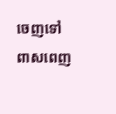ចេញទៅពាសពេញ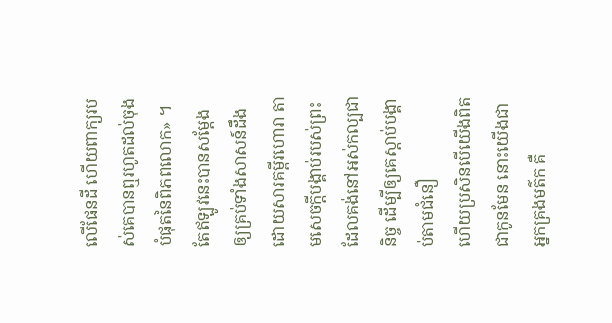លើផែនដី ហើយពាក្យរបស់គេបានឮរហូតដល់ចុងបំផុតនៃពិភពលោក» ។
តែឥឡូវនេះបានសម្ដែងឲ្យគ្រប់ទាំងសាសន៍ដឹង ដោយសារគម្ពីរហោរា តាមសេចក្ដីបង្គាប់របស់ព្រះដែលគង់នៅអស់កល្បជានិច្ច ដើម្បីឲ្យគេស្ដាប់បង្គាប់តាមជំនឿ
ហើយប្រសិនបើយើងពិតជាកូនមែន នោះយើងជាអ្នកគ្រងមត៌ក គឺ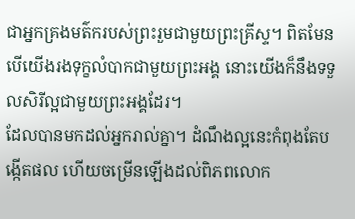ជាអ្នកគ្រងមត៌ករបស់ព្រះរួមជាមួយព្រះគ្រីស្ទ។ ពិតមែន បើយើងរងទុក្ខលំបាកជាមួយព្រះអង្គ នោះយើងក៏នឹងទទួលសិរីល្អជាមួយព្រះអង្គដែរ។
ដែលបានមកដល់អ្នករាល់គ្នា។ ដំណឹងល្អនេះកំពុងតែបង្កើតផល ហើយចម្រើនឡើងដល់ពិភពលោក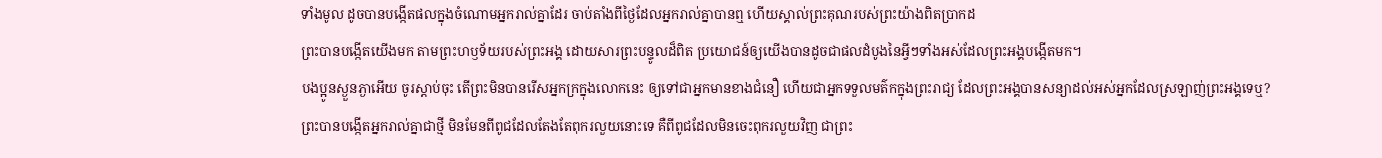ទាំងមូល ដូចបានបង្កើតផលក្នុងចំណោមអ្នករាល់គ្នាដែរ ចាប់តាំងពីថ្ងៃដែលអ្នករាល់គ្នាបានឮ ហើយស្គាល់ព្រះគុណរបស់ព្រះយ៉ាងពិតប្រាកដ
ព្រះបានបង្កើតយើងមក តាមព្រះហឫទ័យរបស់ព្រះអង្គ ដោយសារព្រះបន្ទូលដ៏ពិត ប្រយោជន៍ឲ្យយើងបានដូចជាផលដំបូងនៃអ្វីៗទាំងអស់ដែលព្រះអង្គបង្កើតមក។
បងប្អូនស្ងួនភ្ងាអើយ ចូរស្តាប់ចុះ តើព្រះមិនបានរើសអ្នកក្រក្នុងលោកនេះ ឲ្យទៅជាអ្នកមានខាងជំនឿ ហើយជាអ្នកទទួលមត៌កក្នុងព្រះរាជ្យ ដែលព្រះអង្គបានសន្យាដល់អស់អ្នកដែលស្រឡាញ់ព្រះអង្គទេឬ?
ព្រះបានបង្កើតអ្នករាល់គ្នាជាថ្មី មិនមែនពីពូជដែលតែងតែពុករលួយនោះទេ គឺពីពូជដែលមិនចេះពុករលួយវិញ ជាព្រះ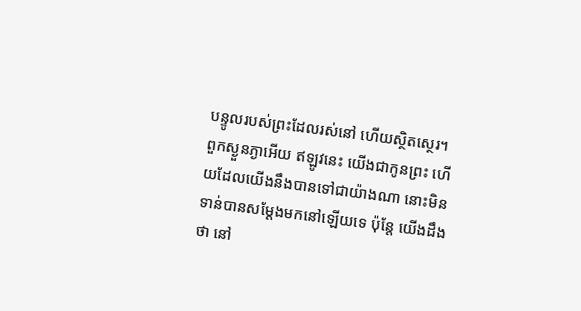បន្ទូលរបស់ព្រះដែលរស់នៅ ហើយស្ថិតស្ថេរ។
ពួកស្ងួនភ្ងាអើយ ឥឡូវនេះ យើងជាកូនព្រះ ហើយដែលយើងនឹងបានទៅជាយ៉ាងណា នោះមិនទាន់បានសម្តែងមកនៅឡើយទេ ប៉ុន្តែ យើងដឹងថា នៅ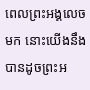ពេលព្រះអង្គលេចមក នោះយើងនឹងបានដូចព្រះអ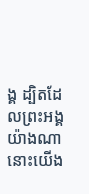ង្គ ដ្បិតដែលព្រះអង្គយ៉ាងណា នោះយើង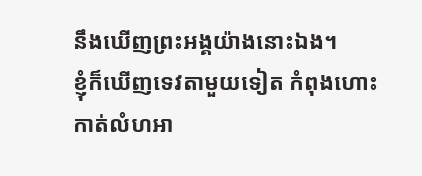នឹងឃើញព្រះអង្គយ៉ាងនោះឯង។
ខ្ញុំក៏ឃើញទេវតាមួយទៀត កំពុងហោះកាត់លំហអា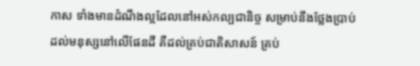កាស ទាំងមានដំណឹងល្អដែលនៅអស់កល្បជានិច្ច សម្រាប់នឹងថ្លែងប្រាប់ដល់មនុស្សនៅលើផែនដី គឺដល់គ្រប់ជាតិសាសន៍ គ្រប់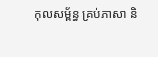កុលសម្ព័ន្ធ គ្រប់ភាសា និ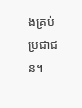ងគ្រប់ប្រជាជន។